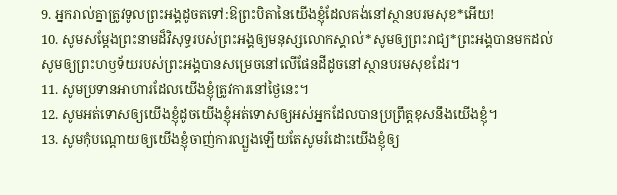9. អ្នករាល់គ្នាត្រូវទូលព្រះអង្គដូចតទៅ:ឱព្រះបិតានៃយើងខ្ញុំដែលគង់នៅស្ថានបរមសុខ*អើយ!
10. សូមសម្តែងព្រះនាមដ៏វិសុទ្ធរបស់ព្រះអង្គឲ្យមនុស្សលោកស្គាល់*សូមឲ្យព្រះរាជ្យ*ព្រះអង្គបានមកដល់សូមឲ្យព្រះហឫទ័យរបស់ព្រះអង្គបានសម្រេចនៅលើផែនដីដូចនៅស្ថានបរមសុខដែរ។
11. សូមប្រទានអាហារដែលយើងខ្ញុំត្រូវការនៅថ្ងៃនេះ។
12. សូមអត់ទោសឲ្យយើងខ្ញុំដូចយើងខ្ញុំអត់ទោសឲ្យអស់អ្នកដែលបានប្រព្រឹត្តខុសនឹងយើងខ្ញុំ។
13. សូមកុំបណ្ដោយឲ្យយើងខ្ញុំចាញ់ការល្បួងឡើយតែសូមរំដោះយើងខ្ញុំឲ្យ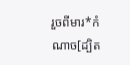រួចពីមារ*កំណាច[ដ្បិត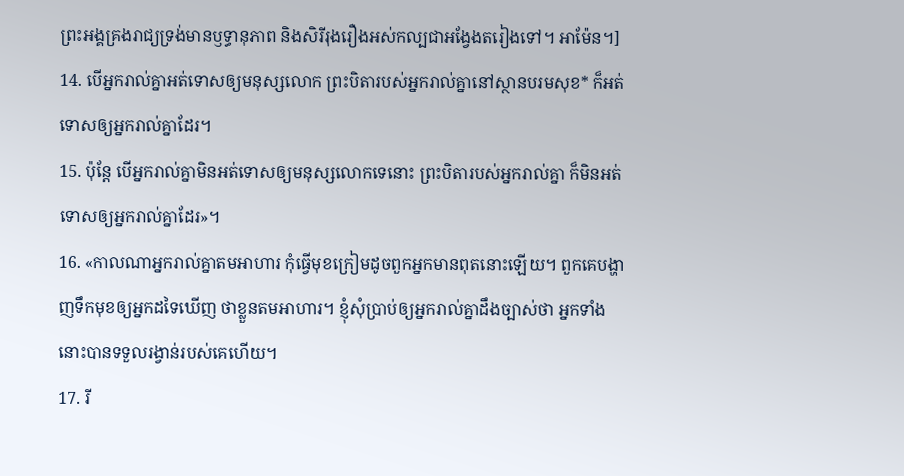ព្រះអង្គគ្រងរាជ្យទ្រង់មានឫទ្ធានុភាព និងសិរីរុងរឿងអស់កល្បជាអង្វែងតរៀងទៅ។ អាម៉ែន។]
14. បើអ្នករាល់គ្នាអត់ទោសឲ្យមនុស្សលោក ព្រះបិតារបស់អ្នករាល់គ្នានៅស្ថានបរមសុខ* ក៏អត់ទោសឲ្យអ្នករាល់គ្នាដែរ។
15. ប៉ុន្តែ បើអ្នករាល់គ្នាមិនអត់ទោសឲ្យមនុស្សលោកទេនោះ ព្រះបិតារបស់អ្នករាល់គ្នា ក៏មិនអត់ទោសឲ្យអ្នករាល់គ្នាដែរ»។
16. «កាលណាអ្នករាល់គ្នាតមអាហារ កុំធ្វើមុខក្រៀមដូចពួកអ្នកមានពុតនោះឡើយ។ ពួកគេបង្ហាញទឹកមុខឲ្យអ្នកដទៃឃើញ ថាខ្លួនតមអាហារ។ ខ្ញុំសុំប្រាប់ឲ្យអ្នករាល់គ្នាដឹងច្បាស់ថា អ្នកទាំងនោះបានទទួលរង្វាន់របស់គេហើយ។
17. រី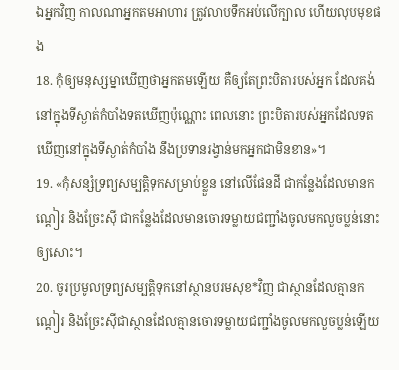ឯអ្នកវិញ កាលណាអ្នកតមអាហារ ត្រូវលាបទឹកអប់លើក្បាល ហើយលុបមុខផង
18. កុំឲ្យមនុស្សម្នាឃើញថាអ្នកតមឡើយ គឺឲ្យតែព្រះបិតារបស់អ្នក ដែលគង់នៅក្នុងទីស្ងាត់កំបាំងទតឃើញប៉ុណ្ណោះ ពេលនោះ ព្រះបិតារបស់អ្នកដែលទតឃើញនៅក្នុងទីស្ងាត់កំបាំង នឹងប្រទានរង្វាន់មកអ្នកជាមិនខាន»។
19. «កុំសន្សំទ្រព្យសម្បត្តិទុកសម្រាប់ខ្លួន នៅលើផែនដី ជាកន្លែងដែលមានកណ្ដៀរ និងច្រែះស៊ី ជាកន្លែងដែលមានចោរទម្លាយជញ្ជាំងចូលមកលួចប្លន់នោះឲ្យសោះ។
20. ចូរប្រមូលទ្រព្យសម្បត្តិទុកនៅស្ថានបរមសុខ*វិញ ជាស្ថានដែលគ្មានកណ្ដៀរ និងច្រែះស៊ីជាស្ថានដែលគ្មានចោរទម្លាយជញ្ជាំងចូលមកលួចប្លន់ឡើយ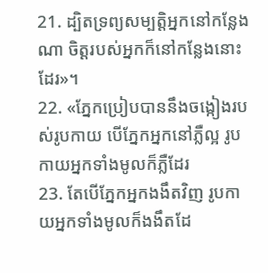21. ដ្បិតទ្រព្យសម្បត្តិអ្នកនៅកន្លែងណា ចិត្តរបស់អ្នកក៏នៅកន្លែងនោះដែរ»។
22. «ភ្នែកប្រៀបបាននឹងចង្កៀងរបស់រូបកាយ បើភ្នែកអ្នកនៅភ្លឺល្អ រូបកាយអ្នកទាំងមូលក៏ភ្លឺដែរ
23. តែបើភ្នែកអ្នកងងឹតវិញ រូបកាយអ្នកទាំងមូលក៏ងងឹតដែ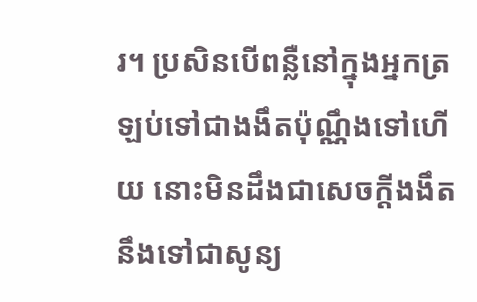រ។ ប្រសិនបើពន្លឺនៅក្នុងអ្នកត្រឡប់ទៅជាងងឹតប៉ុណ្ណឹងទៅហើយ នោះមិនដឹងជាសេចក្ដីងងឹតនឹងទៅជាសូន្យ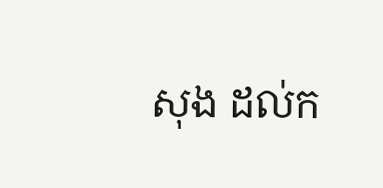សុង ដល់ក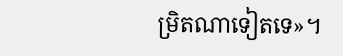ម្រិតណាទៀតទេ»។